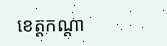ខេត្តកណ្តា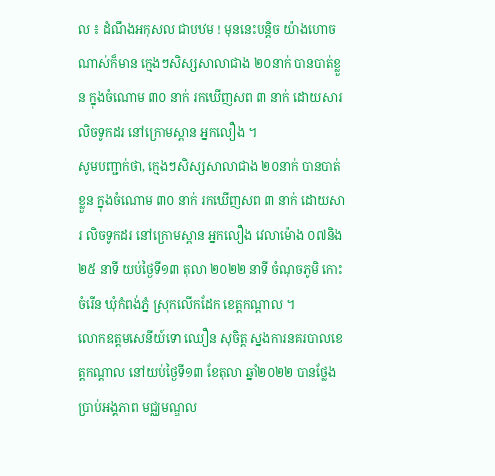ល ៖ ដំណឹងអកុសល ជាបឋម ! មុននេះបន្តិច យ៉ាងហោចណាស់ក៏មាន ក្មេងៗសិស្សសាលាជាង ២០នាក់ បានបាត់ខ្លួន ក្នុងចំណោម ៣០ នាក់ រកឃើញសព ៣ នាក់ ដោយសារ លិចទូកដរ នៅក្រោមស្ពាន អ្នកលឿង ។
សូមបញ្ជាក់ថា, ក្មេងៗសិស្សសាលាជាង ២០នាក់ បានបាត់ខ្លួន ក្នុងចំណោម ៣០ នាក់ រកឃើញសព ៣ នាក់ ដោយសារ លិចទូកដរ នៅក្រោមស្ពាន អ្នកលឿង វេលាម៉ោង ០៧និង២៥ នាទី យប់ថ្ងៃទី១៣ តុលា ២០២២ នាទី ចំណុចភូមិ កោះចំរើន ឃុំកំពង់ភ្នំ ស្រុកលើកដែក ខេត្តកណ្តាល ។
លោកឧត្តមសេនីយ៍ទោ ឈឿន សុចិត្ត ស្នងការនគរបាលខេត្តកណ្ដាល នៅយប់ថ្ងៃទី១៣ ខែតុលា ឆ្នាំ២០២២ បានថ្លែងប្រាប់អង្គភាព មជ្ឈមណ្ឌល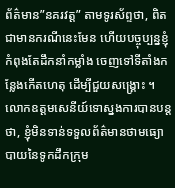ព័ត៌មាន”នគរវត្ត” តាមទូរស័ព្ទថា, ពិតជាមានករណីនេះមែន ហើយបច្ចុប្បន្នខ្ញុំកំពុងតែដឹកនាំកម្លាំង ចេញទៅទីតាំងកន្លែងកើតហេតុ ដើម្បីជួយសង្គ្រោះ ។
លោកឧត្តមសេនីយ៍ទោស្នងការបានបន្តថា, ខ្ញុំមិនទាន់ទទួលព័ត៌មានថាមធ្យោបាយនៃទូកដឹកក្រុម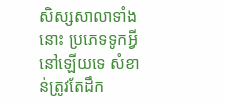សិស្សសាលាទាំងនោះ ប្រភេទទូកអ្វីនៅឡើយទេ សំខាន់ត្រូវតែដឹក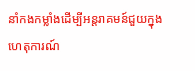នាំកងកម្លាំងដើម្បីអន្តរាគមន៍ជួយក្នុងហេតុការណ៍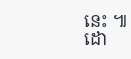នេះ ៕
ដោ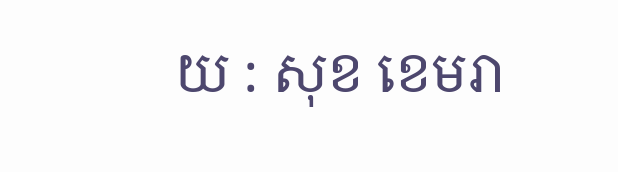យ : សុខ ខេមរា